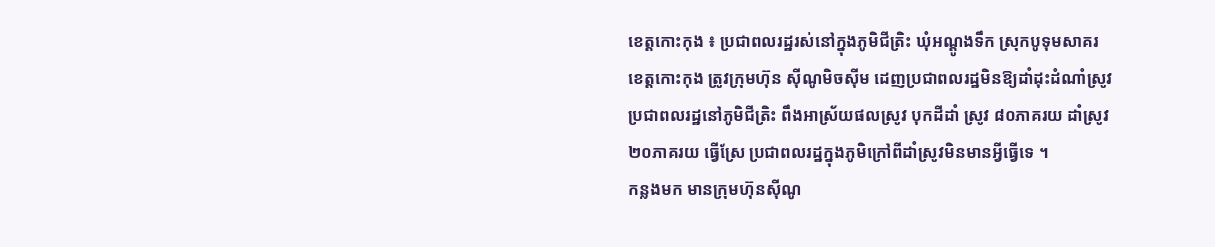ខេត្តកោះកុង ៖ ប្រជាពលរដ្ឋរស់នៅក្នុងភូមិជីត្រិះ ឃុំអណ្តូងទឹក ស្រុកបូទុមសាគរ ខេត្តកោះកុង ត្រូវក្រុមហ៊ុន ស៊ីណូមិចស៊ីម ដេញប្រជាពលរដ្ឋមិនឱ្យដាំដុះដំណាំស្រូវ ប្រជាពលរដ្ឋនៅភូមិជីត្រិះ ពឹងអាស្រ័យផលស្រូវ បុកដីដាំ ស្រូវ ៨០ភាគរយ ដាំស្រូវ ២០ភាគរយ ធ្វើស្រែ ប្រជាពលរដ្ឋក្នុងភូមិក្រៅពីដាំស្រូវមិនមានអ្វីធ្វើទេ ។
កន្លងមក មានក្រុមហ៊ុនស៊ីណូ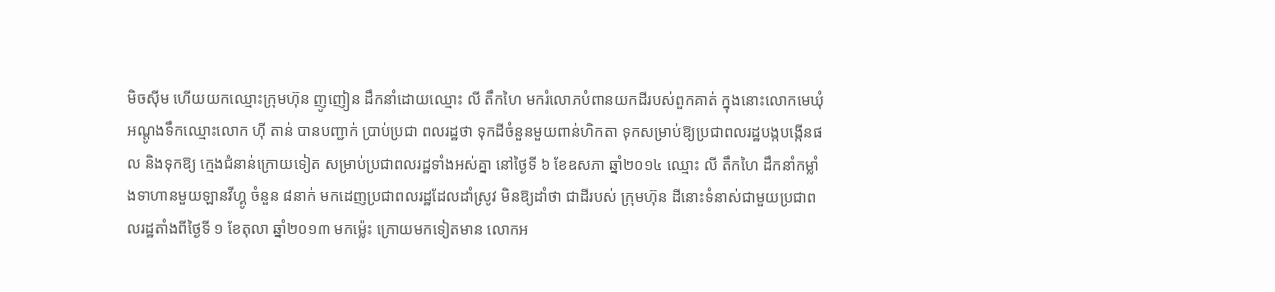មិចស៊ីម ហើយយកឈ្មោះក្រុមហ៊ុន ញូញៀន ដឹកនាំដោយឈ្មោះ លី តឹកហៃ មករំលោភបំពានយកដីរបស់ពួកគាត់ ក្នុងនោះលោកមេឃុំអណ្តូងទឹកឈ្មោះលោក ហ៊ី តាន់ បានបញ្ជាក់ ប្រាប់ប្រជា ពលរដ្ឋថា ទុកដីចំនួនមួយពាន់ហិកតា ទុកសម្រាប់ឱ្យប្រជាពលរដ្ឋបង្កបង្កើនផល និងទុកឱ្យ ក្មេងជំនាន់ក្រោយទៀត សម្រាប់ប្រជាពលរដ្ឋទាំងអស់គ្នា នៅថ្ងៃទី ៦ ខែឧសភា ឆ្នាំ២០១៤ ឈ្មោះ លី តឹកហៃ ដឹកនាំកម្លាំងទាហានមួយឡានវីហ្គូ ចំនួន ៨នាក់ មកដេញប្រជាពលរដ្ឋដែលដាំស្រូវ មិនឱ្យដាំថា ជាដីរបស់ ក្រុមហ៊ុន ដីនោះទំនាស់ជាមួយប្រជាពលរដ្ឋតាំងពីថ្ងៃទី ១ ខែតុលា ឆ្នាំ២០១៣ មកម្ល៉េះ ក្រោយមកទៀតមាន លោកអ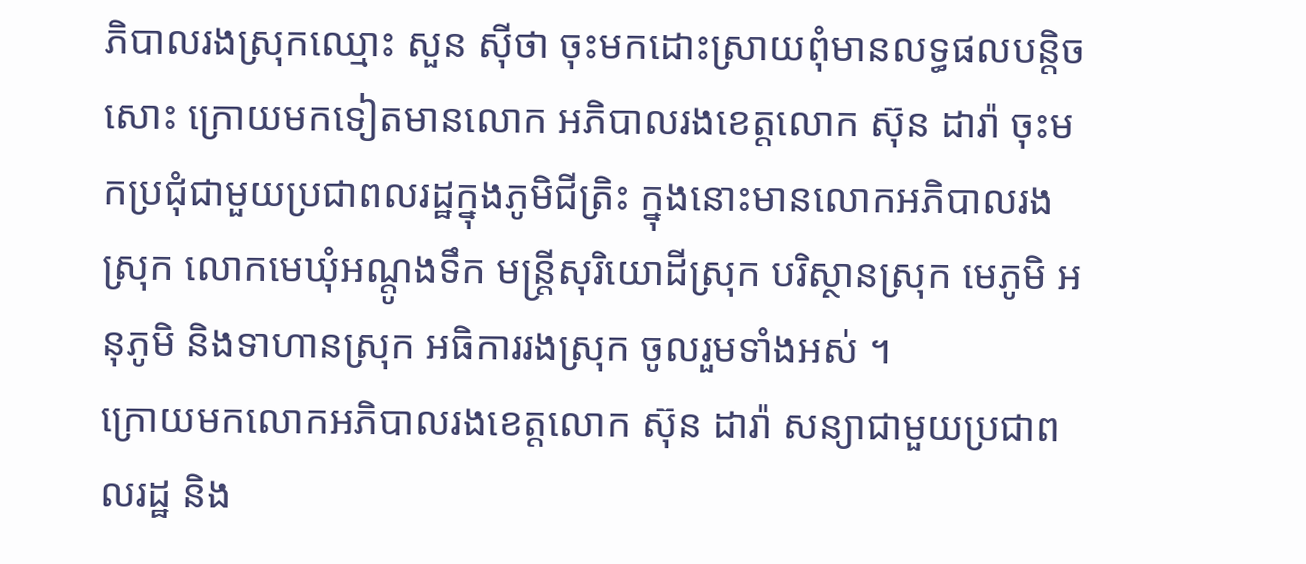ភិបាលរងស្រុកឈ្មោះ សួន ស៊ីថា ចុះមកដោះស្រាយពុំមានលទ្ធផលបន្តិចសោះ ក្រោយមកទៀតមានលោក អភិបាលរងខេត្តលោក ស៊ុន ដារ៉ា ចុះមកប្រជុំជាមួយប្រជាពលរដ្ឋក្នុងភូមិជីត្រិះ ក្នុងនោះមានលោកអភិបាលរង ស្រុក លោកមេឃុំអណ្តូងទឹក មន្ត្រីសុរិយោដីស្រុក បរិស្ថានស្រុក មេភូមិ អនុភូមិ និងទាហានស្រុក អធិការរងស្រុក ចូលរួមទាំងអស់ ។
ក្រោយមកលោកអភិបាលរងខេត្តលោក ស៊ុន ដារ៉ា សន្យាជាមួយប្រជាពលរដ្ឋ និង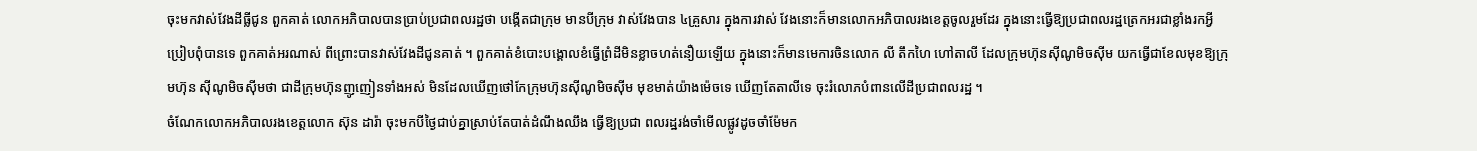ចុះមកវាស់វែងដីធ្លីជូន ពួកគាត់ លោកអភិបាលបានប្រាប់ប្រជាពលរដ្ឋថា បង្កើតជាក្រុម មានបីក្រុម វាស់វែងបាន ៤គ្រួសារ ក្នុងការវាស់ វែងនោះក៏មានលោកអភិបាលរងខេត្តចូលរួមដែរ ក្នុងនោះធ្វើឱ្យប្រជាពលរដ្ឋត្រេកអរជាខ្លាំងរកអ្វីប្រៀបពុំបានទេ ពួកគាត់អរណាស់ ពីព្រោះបានវាស់វែងដីជូនគាត់ ។ ពួកគាត់ខំបោះបង្គោលខំធ្វើព្រំដីមិនខ្លាចហត់នឿយឡើយ ក្នុងនោះក៏មានមេការចិនលោក លី តឹកហៃ ហៅតាលី ដែលក្រុមហ៊ុនស៊ីណូមិចស៊ីម យកធ្វើជាខែលមុខឱ្យក្រុមហ៊ុន ស៊ីណូមិចស៊ីមថា ជាដីក្រុមហ៊ុនញូញៀនទាំងអស់ មិនដែលឃើញថៅកែក្រុមហ៊ុនស៊ីណូមិចស៊ីម មុខមាត់យ៉ាងម៉េចទេ ឃើញតែតាលីទេ ចុះរំលោភបំពានលើដីប្រជាពលរដ្ឋ ។
ចំណែកលោកអភិបាលរងខេត្តលោក ស៊ុន ដារ៉ា ចុះមកបីថ្ងៃជាប់គ្នាស្រាប់តែបាត់ដំណឹងឈឹង ធ្វើឱ្យប្រជា ពលរដ្ឋរង់ចាំមើលផ្លូវដូចចាំម៉ែមក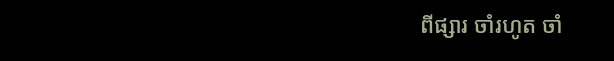ពីផ្សារ ចាំរហូត ចាំ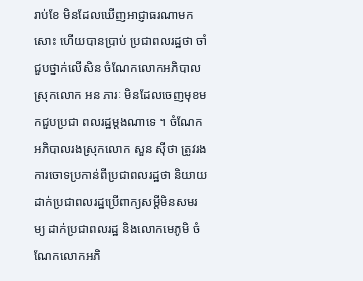រាប់ខែ មិនដែលឃើញអាជ្ញាធរណាមកសោះ ហើយបានប្រាប់ ប្រជាពលរដ្ឋថា ចាំជួបថ្នាក់លើសិន ចំណែកលោកអភិបាលស្រុកលោក អន ភារៈ មិនដែលចេញមុខមកជួបប្រជា ពលរដ្ឋម្តងណាទេ ។ ចំណែកអភិបាលរងស្រុកលោក សួន ស៊ីថា ត្រូវរងការចោទប្រកាន់ពីប្រជាពលរដ្ឋថា និយាយ ដាក់ប្រជាពលរដ្ឋប្រើពាក្យសម្តីមិនសមរម្យ ដាក់ប្រជាពលរដ្ឋ និងលោកមេភូមិ ចំណែកលោកអភិ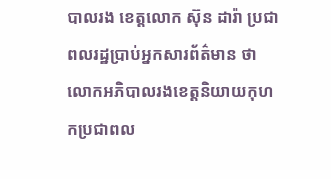បាលរង ខេត្តលោក ស៊ុន ដារ៉ា ប្រជាពលរដ្ឋប្រាប់អ្នកសារព័ត៌មាន ថា លោកអភិបាលរងខេត្តនិយាយកុហកប្រជាពល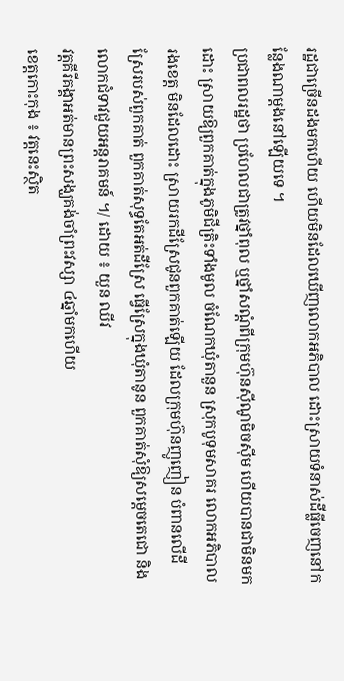រដ្ឋជាច្រើនដងមកហើយ ហើយមិនដែលឃើញលោកអភិបាល ដោះស្រាយទំនាស់ដីធ្លីចេញនៅកន្លែងណាម្តងនៅឡើយទេ ។
ប្រជាពលរដ្ឋថា ប្រហែលជាត្រូវថ្នាំពុល ឬថ្នាំសណ្តំពីក្រុមហ៊ុនស៊ីណូមិចស៊ីម ហើយបានជាមិនមកដោះ ស្រាយឱ្យពួកគាត់ក្នុងភូមិជីត្រិះទាំងមូល ចំណែកឃុំតានួន ស្រុកបូទុមសាគរ លោកអភិបាលរងខេត្ត មិនដែលដោះ ស្រាយរកដីស្រែជូនពួកគាត់ឡើយ ដែលក្រុមហ៊ុនញូញៀន បំពានលើដីស្រែរបស់ពួកគាត់ ពួកគាត់សុទ្ធតែអត់ដីស្រែ ធ្វើស្រែក្នុងឃុំតានូន ពួកគាត់សុំឱ្យសម្តេចតេជោ និងលោកជំទាវជួយអន្តរាគមន៍ ។/ ដោយ ៖ យួន ឈីវ
វត្តគីរីគង្គាអត់មានព្រះសង្ឃគង់ចាំព្រះវស្សា ៤ឆ្នាំមកហើយ
ខេត្តកោះកុង ៖ វត្តនេះស្ថិត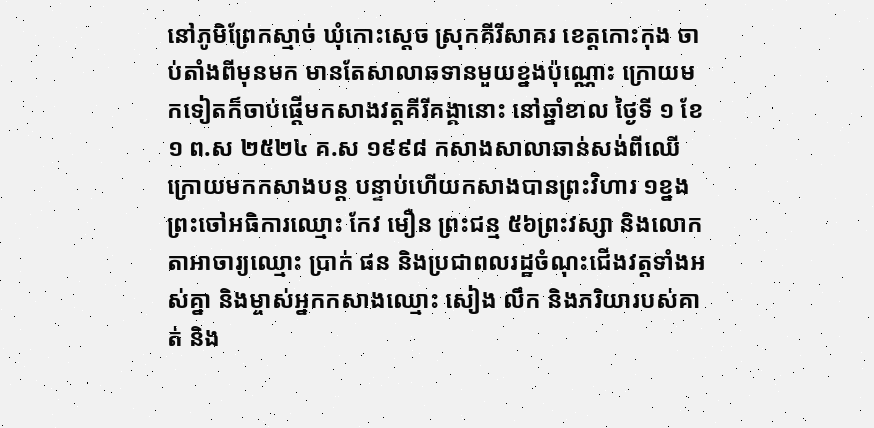នៅភូមិព្រែកស្មាច់ ឃុំកោះស្តេច ស្រុកគីរីសាគរ ខេត្តកោះកុង ចាប់តាំងពីមុនមក មានតែសាលាឆទានមួយខ្នងប៉ុណ្ណោះ ក្រោយមកទៀតក៏ចាប់ផ្តើមកសាងវត្តគីរីគង្គានោះ នៅឆ្នាំខាល ថ្ងៃទី ១ ខែ១ ព.ស ២៥២៤ គ.ស ១៩៩៨ កសាងសាលាឆាន់សង់ពីឈើ ក្រោយមកកសាងបន្ត បន្ទាប់ហើយកសាងបានព្រះវិហារ ១ខ្នង ព្រះចៅអធិការឈ្មោះ កែវ មឿន ព្រះជន្ម ៥៦ព្រះវស្សា និងលោកតាអាចារ្យឈ្មោះ ប្រាក់ ផន និងប្រជាពលរដ្ឋចំណុះជើងវត្តទាំងអស់គ្នា និងម្ចាស់អ្នកកសាងឈ្មោះ សៀង លឹក និងភរិយារបស់គាត់ និង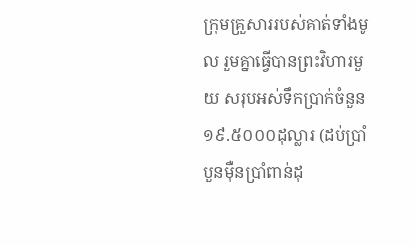ក្រុមគ្រួសាររបស់គាត់ទាំងមូល រួមគ្នាធ្វើបានព្រះវិហារមួយ សរុបអស់ទឹកប្រាក់ចំនួន ១៩.៥០០០ដុល្លារ (ដប់ប្រាំបួនម៉ឺនប្រាំពាន់ដុ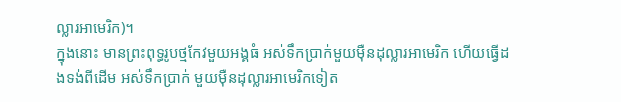ល្លារអាមេរិក)។
ក្នុងនោះ មានព្រះពុទ្ធរូបថ្មកែវមួយអង្គធំ អស់ទឹកប្រាក់មួយម៉ឺនដុល្លារអាមេរិក ហើយធ្វើដងទង់ពីដើម អស់ទឹកប្រាក់ មួយម៉ឺនដុល្លារអាមេរិកទៀត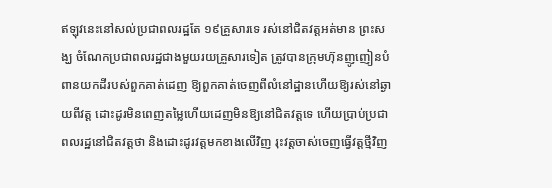ឥឡុវនេះនៅសល់ប្រជាពលរដ្ឋតែ ១៩គ្រួសារទេ រស់នៅជិតវត្តអត់មាន ព្រះសង្ឃ ចំណែកប្រជាពលរដ្ឋជាងមួយរយគ្រួសារទៀត ត្រូវបានក្រុមហ៊ុនញូញៀនបំពានយកដីរបស់ពួកគាត់ដេញ ឱ្យពួកគាត់ចេញពីលំនៅដ្ឋានហើយឱ្យរស់នៅឆ្ងាយពីវត្ត ដោះដូរមិនពេញតម្លៃហើយដេញមិនឱ្យនៅជិតវត្តទេ ហើយប្រាប់ប្រជាពលរដ្ឋនៅជិតវត្តថា និងដោះដូរវត្តមកខាងលើវិញ រុះវត្តចាស់ចេញធ្វើវត្តថ្មីវិញ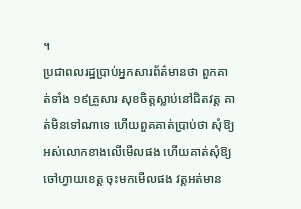។
ប្រជាពលរដ្ឋប្រាប់អ្នកសារព័ត៌មានថា ពួកគាត់ទាំង ១៩គ្រួសារ សុខចិត្តស្លាប់នៅជិតវត្ត គាត់មិនទៅណាទេ ហើយពួគគាត់ប្រាប់ថា សុំឱ្យអស់លោកខាងលើមើលផង ហើយគាត់សុំឱ្យចៅហ្វាយខេត្ត ចុះមកមើលផង វត្តអត់មាន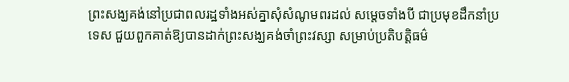ព្រះសង្ឃគង់នៅប្រជាពលរដ្ឋទាំងអស់គ្នាសុំសំណូមពរដល់ សម្តេចទាំងបី ជាប្រមុខដឹកនាំប្រទេស ជួយពួកគាត់ឱ្យបានដាក់ព្រះសង្ឃគង់ចាំព្រះវស្សា សម្រាប់ប្រតិបត្តិធម៌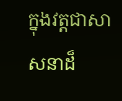ក្នុងវត្តជាសាសនាដ៏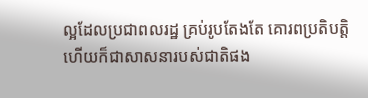ល្អដែលប្រជាពលរដ្ឋ គ្រប់រូបតែងតែ គោរពប្រតិបត្តិ ហើយក៏ជាសាសនារបស់ជាតិផង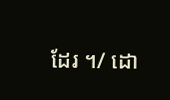ដែរ ។/ ដោ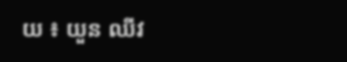យ ៖ យួន ឈីវ